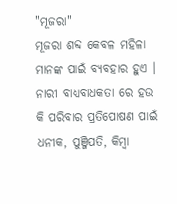"ମୂଜରା"
ମୂଜରା ଶବ୍ଦ କେବଳ ମହିଳା ମାନଙ୍କ ପାଇଁ ବ୍ୟବହାର ହୁଏ । ନାରୀ ବାଧ୍ୟବାଧକତା ରେ ହଉ କି ପରିବାର ପ୍ରତିପୋଷଣ ପାଇଁ ଧନୀକ, ପୁଞ୍ଜିପତି, କିମ୍ୱା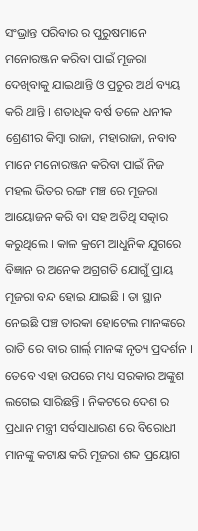ସଂଭ୍ରାନ୍ତ ପରିବାର ର ପୁରୁଷମାନେ ମନୋରଞ୍ଜନ କରିବା ପାଇଁ ମୂଜରା ଦେଖିବାକୁ ଯାଇଥାନ୍ତି ଓ ପ୍ରଚୁର ଅର୍ଥ ବ୍ୟୟ କରି ଥାନ୍ତି । ଶତାଧିକ ବର୍ଷ ତଳେ ଧନୀକ ଶ୍ରେଣୀର କିମ୍ୱା ରାଜା, ମହାରାଜା, ନବାବ ମାନେ ମନୋରଞ୍ଜନ କରିବା ପାଇଁ ନିଜ ମହଲ ଭିତର ରଙ୍ଗ ମଞ୍ଚ ରେ ମୂଜରା ଆୟୋଜନ କରି ବା ସହ ଅତିଥି ସତ୍କାର କରୁଥିଲେ । କାଳ କ୍ରମେ ଆଧୁନିକ ଯୁଗରେ ବିଜ୍ଞାନ ର ଅନେକ ଅଗ୍ରଗତି ଯୋଗୁଁ ପ୍ରାୟ ମୂଜରା ବନ୍ଦ ହୋଇ ଯାଇଛି । ତା ସ୍ଥାନ ନେଇଛି ପଞ୍ଚ ତାରକା ହୋଟେଲ ମାନଙ୍କରେ ରାତି ରେ ବାର ଗାର୍ଲ୍ ମାନଙ୍କ ନୃତ୍ୟ ପ୍ରଦର୍ଶନ । ତେବେ ଏହା ଉପରେ ମଧ୍ୟ ସରକାର ଅଙ୍କୁଶ ଲଗେଇ ସାରିଛନ୍ତି । ନିକଟରେ ଦେଶ ର ପ୍ରଧାନ ମନ୍ତ୍ରୀ ସର୍ବସାଧାରଣ ରେ ବିରୋଧୀ ମାନଙ୍କୁ କଟାକ୍ଷ କରି ମୂଜରା ଶବ୍ଦ ପ୍ରୟୋଗ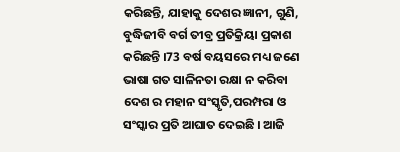କରିଛନ୍ତି, ଯାହାକୁ ଦେଶର ଜ୍ଞାନୀ, ଗୁଣି, ବୁଦ୍ଧିଜୀବି ବର୍ଗ ତୀବ୍ର ପ୍ରତିକ୍ରିୟା ପ୍ରକାଶ କରିଛନ୍ତି ।73 ବର୍ଷ ବୟସରେ ମଧ୍ୟ ଜଣେ ଭାଷା ଗତ ସାଳିନତା ରକ୍ଷା ନ କରିବା ଦେଶ ର ମହାନ ସଂସ୍କୃତି,ପରମ୍ପରା ଓ ସଂସ୍କାର ପ୍ରତି ଆଘାତ ଦେଇଛି । ଆଜି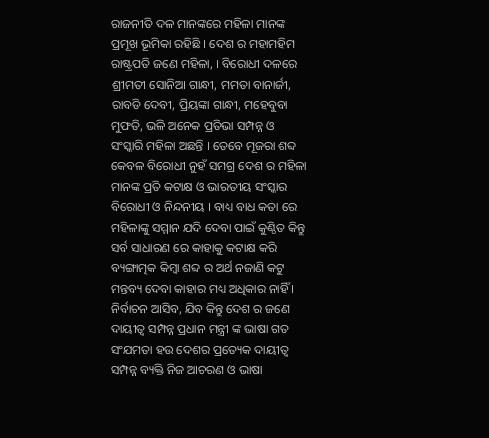ରାଜନୀତି ଦଳ ମାନଙ୍କରେ ମହିଳା ମାନଙ୍କ ପ୍ରମୂଖ ଭୂମିକା ରହିଛି । ଦେଶ ର ମହାମହିମ ରାଷ୍ଟ୍ରପତି ଜଣେ ମହିଳା, । ବିରୋଧୀ ଦଳରେ ଶ୍ରୀମତୀ ସୋନିଆ ଗାନ୍ଧୀ, ମମତା ବାନାର୍ଜୀ, ରାବଡି ଦେବୀ, ପ୍ରିୟଙ୍କା ଗାନ୍ଧୀ, ମହେବୁବା ମୁଫତି, ଭଳି ଅନେକ ପ୍ରତିଭା ସମ୍ପନ୍ନ ଓ ସଂସ୍କାରି ମହିଳା ଅଛନ୍ତି । ତେବେ ମୂଜରା ଶବ୍ଦ କେବଳ ବିରୋଧୀ ନୁହଁ ସମଗ୍ର ଦେଶ ର ମହିଳା ମାନଙ୍କ ପ୍ରତି କଟାକ୍ଷ ଓ ଭାରତୀୟ ସଂସ୍କାର ବିରୋଧୀ ଓ ନିନ୍ଦନୀୟ । ବାଧ୍ୟ ବାଧ କତା ରେ ମହିଳାଙ୍କୁ ସମ୍ମାନ ଯଦି ଦେବା ପାଇଁ କୁଣ୍ଠିତ କିନ୍ତୁ ସର୍ବ ସାଧାରଣ ରେ କାହାକୁ କଟାକ୍ଷ କରି ବ୍ୟଙ୍ଗାତ୍ମକ କିମ୍ୱା ଶବ୍ଦ ର ଅର୍ଥ ନଜାଣି କଟୁ ମନ୍ତବ୍ୟ ଦେବା କାହାର ମଧ୍ୟ ଅଧିକାର ନାହିଁ । ନିର୍ବାଚନ ଆସିବ, ଯିବ କିନ୍ତୁ ଦେଶ ର ଜଣେ ଦାୟୀତ୍ବ ସମ୍ପନ୍ନ ପ୍ରଧାନ ମନ୍ତ୍ରୀ ଙ୍କ ଭାଷା ଗତ ସଂଯମତା ହଉ ଦେଶର ପ୍ରତ୍ୟେକ ଦାୟୀତ୍ବ ସମ୍ପନ୍ନ ବ୍ୟକ୍ତି ନିଜ ଆଚରଣ ଓ ଭାଷା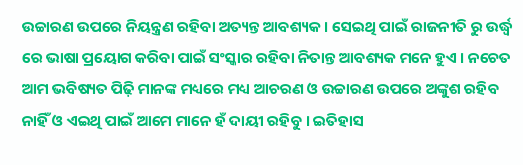ଉଚ୍ଚାରଣ ଉପରେ ନିୟନ୍ତ୍ରଣ ରହିବା ଅତ୍ୟନ୍ତ ଆବଶ୍ୟକ । ସେଇଥି ପାଇଁ ରାଜନୀତି ରୁ ଉର୍ଦ୍ଧ୍ବ ରେ ଭାଷା ପ୍ରୟୋଗ କରିବା ପାଇଁ ସଂସ୍କାର ରହିବା ନିତାନ୍ତ ଆବଶ୍ୟକ ମନେ ହୁଏ । ନଚେତ ଆମ ଭବିଷ୍ୟତ ପିଢ଼ି ମାନଙ୍କ ମଧ୍ୟରେ ମଧ୍ୟ ଆଚରଣ ଓ ଉଚ୍ଚାରଣ ଉପରେ ଅଙ୍କୁଶ ରହିବ ନାହିଁ ଓ ଏଇଥି ପାଇଁ ଆମେ ମାନେ ହଁ ଦାୟୀ ରହିବୁ । ଇତିହାସ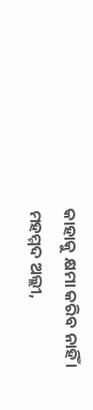କାହାକୁ କ୍ଷମା କରିବ ନାହିଁ ।
ମହମ୍ମଦ ଅଲ୍ଲୀ,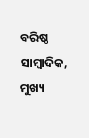ବରିଷ୍ଠ ସାମ୍ବାଦିକ,
ମୁଖ୍ୟ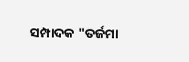ସମ୍ପାଦକ "ତର୍ଜମା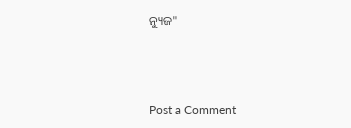ନ୍ୟୁଜ"



Post a Comment